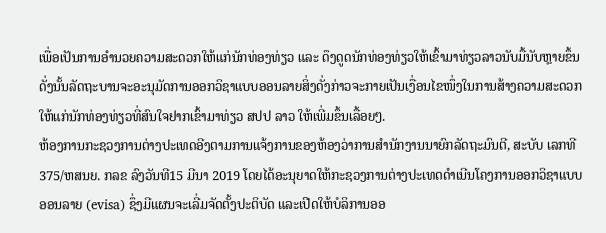ເພື່ອເປັນການອໍານວຍຄວາມສະດວກໃຫ້ແກ່ນັກທ່ອງທ່ຽວ ແລະ ດຶງດູດນັກທ່ອງທ່ຽວໃຫ້ເຂົ້າມາທ່ຽວລາວນັບມື້ນັບຫຼາຍຂຶ້ນດັ່ງນັ້ນລັດຖະບານຈະອະນຸມັດການອອກວິຊາແບບອອນລາຍສິ່ງດັ່ງກ່າວຈະກາຍເປັນເງື່ອນໄຂໜຶ່ງໃນການສ້າງຄວາມສະດວກໃຫ້ແກ່ນັກທ່ອງທ່ຽວທີ່ສົນໃຈຢາກເຂົ້າມາທ່ຽວ ສປປ ລາວ ໃຫ້ເພີ່ມຂຶ້ນເລື້ອຍໆ.
ຫ້ອງການກະຊວງການຕ່າງປະເທດອີງຕາມການແຈ້ງການຂອງຫ້ອງວ່າການສໍານັກງານນາຍົກລັດຖະມົນຕີ, ສະບັບ ເລກທີ 375/ຫສນຍ. ກລຂ ລົງວັນທີ15 ມີນາ 2019 ໂດຍໄດ້ອະນຸຍາດໃຫ້ກະຊວງການຕ່າງປະເທດດໍາເນີນໂຄງການອອກວິຊາແບບອອນລາຍ (evisa) ຊຶ່ງມີແຜນຈະເລີ່ມຈັດຕັ້ງປະຕິບັດ ແລະເປີດໃຫ້ບໍລິການອອ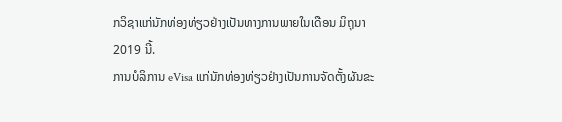ກວິຊາແກ່ນັກທ່ອງທ່ຽວຢ່າງເປັນທາງການພາຍໃນເດືອນ ມິຖຸນາ 2019 ນີ້.
ການບໍລິການ eVisa ແກ່ນັກທ່ອງທ່ຽວຢ່າງເປັນການຈັດຕັ້ງຜັນຂະ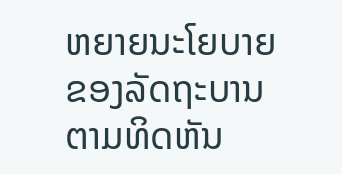ຫຍາຍນະໂຍບາຍຂອງລັດຖະບານຕາມທິດຫັນ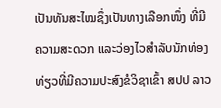ເປັນທັນສະໄໝຊຶ່ງເປັນທາງເລືອກໜຶ່ງ ທີ່ມີຄວາມສະດວກ ແລະວ່ອງໄວສໍາລັບນັກທ່ອງທ່ຽວທີ່ມີຄວາມປະສົງຂໍວິຊາເຂົ້າ ສປປ ລາວ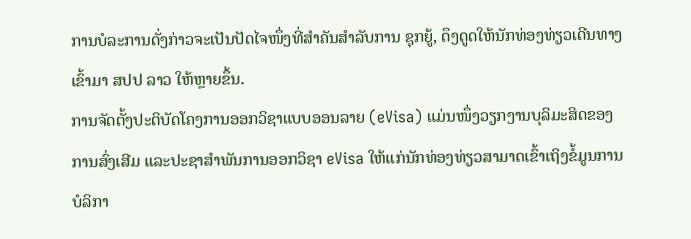ການບໍລະການດັ່ງກ່າວຈະເປັນປັດໄຈໜຶ່ງທີ່ສໍາຄັນສໍາລັບການ ຊຸກຍູ້, ດຶງດູດໃຫ້ນັກທ່ອງທ່ຽວເດີນທາງເຂົ້າມາ ສປປ ລາວ ໃຫ້ຫຼາຍຂຶ້ນ.
ການຈັດຕັ້ງປະຕິບັດໂຄງການອອກວິຊາແບບອອນລາຍ (eVisa) ແມ່ນໜຶ່ງວຽກງານບຸລິມະສິດຂອງການສົ່ງເສີມ ແລະປະຊາສໍາພັນການອອກວິຊາ eVisa ໃຫ້ແກ່ນັກທ່ອງທ່ຽວສາມາດເຂົ້າເຖິງຂໍ້ມູນການບໍລິກາ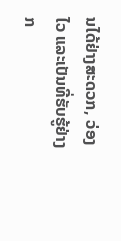ນໄດ້ຢ່າງສະດວກ, ວ່ອງໄວ ແລະເປັນທີ່ຮັບຮູ້ຢ່າງກ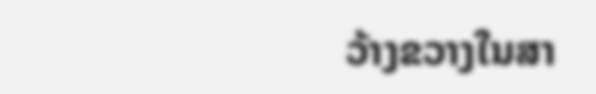ວ້າງຂວາງໃນສາ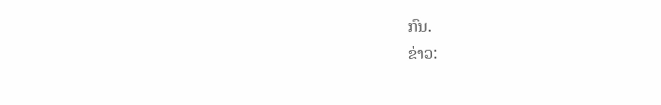ກົນ.
ຂ່າວ: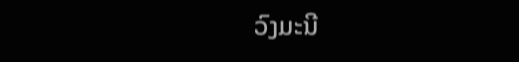ວົງມະນີ